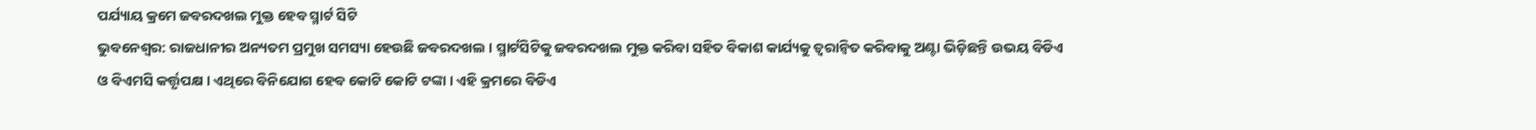ପର୍ଯ୍ୟାୟ କ୍ରମେ ଜବରଦଖଲ ମୁକ୍ତ ହେବ ସ୍ମାର୍ଟ ସିଟି
ଭୁବନେଶ୍ୱର: ରାଜଧାନୀର ଅନ୍ୟତମ ପ୍ରମୁଖ ସମସ୍ୟା ହେଉଛି ଜବରଦଖଲ । ସ୍ମାର୍ଟସିଟିକୁ ଜବରଦଖଲ ମୁକ୍ତ କରିବା ସହିତ ବିକାଶ କାର୍ଯ୍ୟକୁ ତ୍ୱରାନ୍ୱିତ କରିବାକୁ ଅଣ୍ଟା ଭିଡ଼ିଛନ୍ତି ଉଭୟ ବିଡିଏ ଓ ବିଏମସି କର୍ତ୍ତୃପକ୍ଷ । ଏଥିରେ ବିନିଯୋଗ ହେବ କୋଟି କୋଟି ଟଙ୍କା । ଏହି କ୍ରମରେ ବିଡିଏ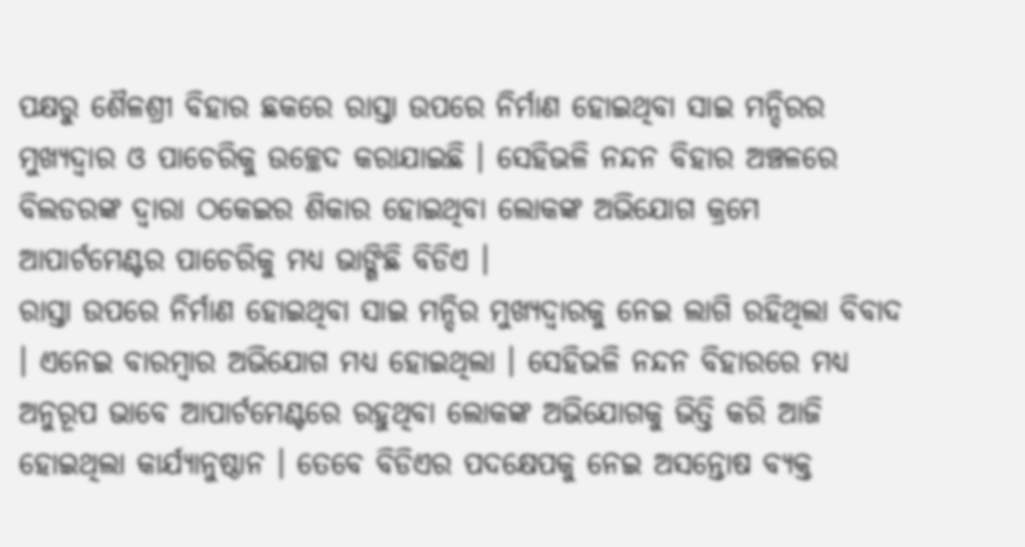ପକ୍ଷରୁ ଶୈଳଶ୍ରୀ ବିହାର ଛକରେ ରାସ୍ତା ଉପରେ ନିର୍ମାଣ ହୋଇଥିବା ସାଇ ମନ୍ଦିରର ମୁଖ୍ୟଦ୍ୱାର ଓ ପାଚେରିକୁ ଉଚ୍ଛେଦ କରାଯାଇଛି । ସେହିଭଳି ନନ୍ଦନ ବିହାର ଅଞ୍ଚଳରେ ବିଲଡରଙ୍କ ଦ୍ୱାରା ଠକେଇର ଶିକାର ହୋଇଥିବା ଲୋକଙ୍କ ଅଭିଯୋଗ କ୍ରମେ ଆପାର୍ଟମେଣ୍ଟର ପାଚେରିକୁ ମଧ୍ୟ ଭାଙ୍ଗିଛି ବିଡିଏ ।
ରାସ୍ତା ଉପରେ ନିର୍ମାଣ ହୋଇଥିବା ସାଇ ମନ୍ଦିର ମୁଖ୍ୟଦ୍ୱାରକୁ ନେଇ ଲାଗି ରହିଥିଲା ବିବାଦ । ଏନେଇ ବାରମ୍ବାର ଅଭିଯୋଗ ମଧ୍ୟ ହୋଇଥିଲା । ସେହିଭଳି ନନ୍ଦନ ବିହାରରେ ମଧ୍ୟ ଅନୁରୂପ ଭାବେ ଆପାର୍ଟମେଣ୍ଟରେ ରହୁଥିବା ଲୋକଙ୍କ ଅଭିଯୋଗକୁ ଭିତ୍ତି କରି ଆଜି ହୋଇଥିଲା କାର୍ଯ୍ୟାନୁଷ୍ଠାନ । ତେବେ ବିଡିଏର ପଦକ୍ଷେପକୁ ନେଇ ଅସନ୍ତୋଷ ବ୍ୟକ୍ତ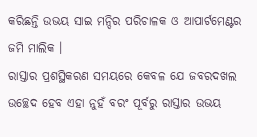କରିଛନ୍ତି ଉଭୟ ସାଇ ମନ୍ଦିର ପରିଚାଳକ ଓ ଆପାର୍ଟମେଣ୍ଟର ଜମି ମାଲିକ ।
ରାସ୍ତାର ପ୍ରଶସ୍ଥିକରଣ ସମୟରେ କେବଳ ଯେ ଜବରଦଖଲ ଉଚ୍ଛେଦ ହେବ ଏହା ନୁହଁ ବରଂ ପୂର୍ବରୁ ରାସ୍ତାର ଉଭୟ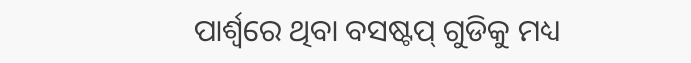ପାର୍ଶ୍ୱରେ ଥିବା ବସଷ୍ଟପ୍ ଗୁଡିକୁ ମଧ୍ୟ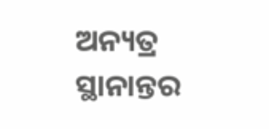ଅନ୍ୟତ୍ର ସ୍ଥାନାନ୍ତର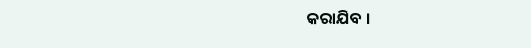କରାଯିବ ।